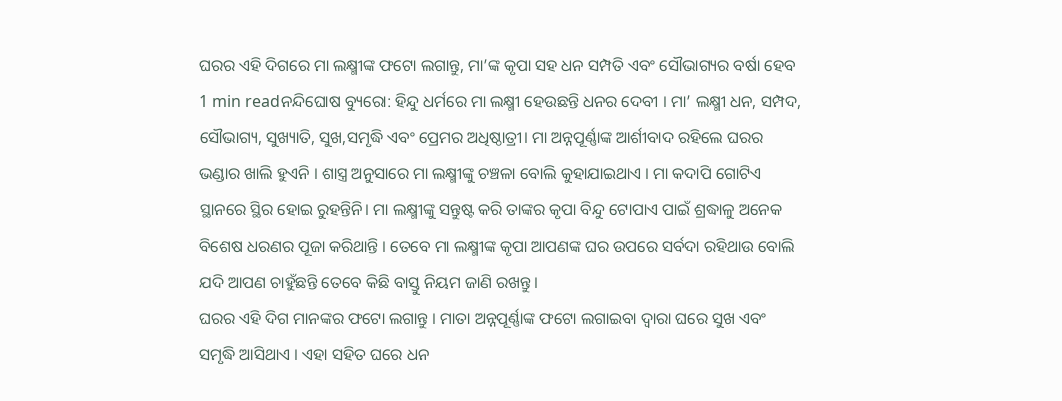ଘରର ଏହି ଦିଗରେ ମା ଲକ୍ଷ୍ମୀଙ୍କ ଫଟୋ ଲଗାନ୍ତୁ, ମା’ଙ୍କ କୃପା ସହ ଧନ ସମ୍ପତି ଏବଂ ସୌଭାଗ୍ୟର ବର୍ଷା ହେବ
1 min readନନ୍ଦିଘୋଷ ବ୍ୟୁରୋ: ହିନ୍ଦୁ ଧର୍ମରେ ମା ଲକ୍ଷ୍ମୀ ହେଉଛନ୍ତି ଧନର ଦେବୀ । ମା’ ଲକ୍ଷ୍ମୀ ଧନ, ସମ୍ପଦ, ସୌଭାଗ୍ୟ, ସୁଖ୍ୟାତି, ସୁଖ,ସମୃଦ୍ଧି ଏବଂ ପ୍ରେମର ଅଧିଷ୍ଠାତ୍ରୀ। ମା ଅନ୍ନପୂର୍ଣ୍ଣାଙ୍କ ଆର୍ଶୀବାଦ ରହିଲେ ଘରର ଭଣ୍ଡାର ଖାଲି ହୁଏନି । ଶାସ୍ତ୍ର ଅନୁସାରେ ମା ଲକ୍ଷ୍ମୀଙ୍କୁ ଚଞ୍ଚଳା ବୋଲି କୁହାଯାଇଥାଏ । ମା କଦାପି ଗୋଟିଏ ସ୍ଥାନରେ ସ୍ଥିର ହୋଇ ରୁହନ୍ତିନି। ମା ଲକ୍ଷ୍ମୀଙ୍କୁ ସନ୍ତୁଷ୍ଟ କରି ତାଙ୍କର କୃପା ବିନ୍ଦୁ ଟୋପାଏ ପାଇଁ ଶ୍ରଦ୍ଧାଳୁ ଅନେକ ବିଶେଷ ଧରଣର ପୂଜା କରିଥାନ୍ତି । ତେବେ ମା ଲକ୍ଷ୍ମୀଙ୍କ କୃପା ଆପଣଙ୍କ ଘର ଉପରେ ସର୍ବଦା ରହିଥାଉ ବୋଲି ଯଦି ଆପଣ ଚାହୁଁଛନ୍ତି ତେବେ କିଛି ବାସ୍ତୁ ନିୟମ ଜାଣି ରଖନ୍ତୁ।
ଘରର ଏହି ଦିଗ ମାନଙ୍କର ଫଟୋ ଲଗାନ୍ତୁ । ମାତା ଅନ୍ନପୂର୍ଣ୍ଣାଙ୍କ ଫଟୋ ଲଗାଇବା ଦ୍ୱାରା ଘରେ ସୁଖ ଏବଂ ସମୃଦ୍ଧି ଆସିଥାଏ । ଏହା ସହିତ ଘରେ ଧନ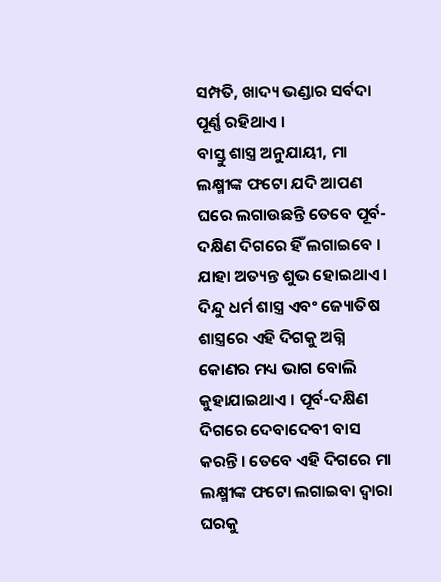ସମ୍ପତି, ଖାଦ୍ୟ ଭଣ୍ଡାର ସର୍ବଦା ପୂର୍ଣ୍ଣ ରହିଥାଏ ।
ବାସ୍ତୁ ଶାସ୍ତ୍ର ଅନୁଯାୟୀ, ମା ଲକ୍ଷ୍ମୀଙ୍କ ଫଟୋ ଯଦି ଆପଣ ଘରେ ଲଗାଉଛନ୍ତି ତେବେ ପୂର୍ବ-ଦକ୍ଷିଣ ଦିଗରେ ହିଁ ଲଗାଇବେ । ଯାହା ଅତ୍ୟନ୍ତ ଶୁଭ ହୋଇଥାଏ । ଦିନ୍ଦୁ ଧର୍ମ ଶାସ୍ତ୍ର ଏବଂ ଜ୍ୟୋତିଷ ଶାସ୍ତ୍ରରେ ଏହି ଦିଗକୁ ଅଗ୍ନି କୋଣର ମଧ୍ୟ ଭାଗ ବୋଲି କୁହାଯାଇଥାଏ । ପୂର୍ବ-ଦକ୍ଷିଣ ଦିଗରେ ଦେବାଦେବୀ ବାସ କରନ୍ତି । ତେବେ ଏହି ଦିଗରେ ମା ଲକ୍ଷ୍ମୀଙ୍କ ଫଟୋ ଲଗାଇବା ଦ୍ୱାରା ଘରକୁ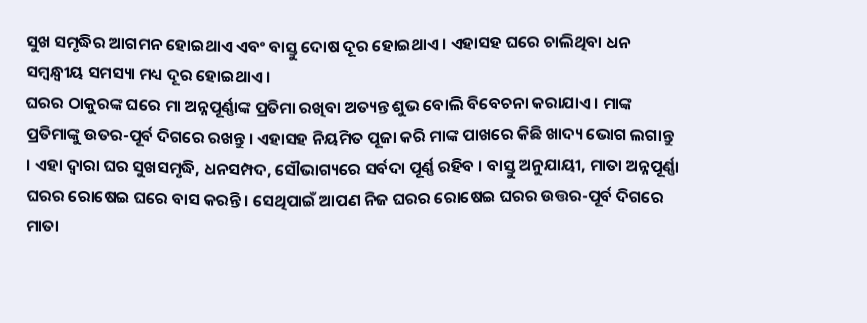ସୁଖ ସମୃଦ୍ଧିର ଆଗମନ ହୋଇଥାଏ ଏବଂ ବାସ୍ତୁ ଦୋଷ ଦୂର ହୋଇଥାଏ । ଏହାସହ ଘରେ ଚାଲିଥିବା ଧନ ସମ୍ବନ୍ଧ୍ୱୀୟ ସମସ୍ୟା ମଧ୍ୟ ଦୂର ହୋଇଥାଏ ।
ଘରର ଠାକୁରଙ୍କ ଘରେ ମା ଅନ୍ନପୂର୍ଣ୍ଣାଙ୍କ ପ୍ରତିମା ରଖିବା ଅତ୍ୟନ୍ତ ଶୁଭ ବୋଲି ବିବେଚନା କରାଯାଏ । ମାଙ୍କ ପ୍ରତିମାଙ୍କୁ ଉତର-ପୂର୍ବ ଦିଗରେ ରଖନ୍ତୁ । ଏହାସହ ନିୟମିତ ପୂଜା କରି ମାଙ୍କ ପାଖରେ କିଛି ଖାଦ୍ୟ ଭୋଗ ଲଗାନ୍ତୁ । ଏହା ଦ୍ୱାରା ଘର ସୁଖସମୃଦ୍ଧି, ଧନସମ୍ପଦ, ସୌଭାଗ୍ୟରେ ସର୍ବଦା ପୂର୍ଣ୍ଣ ରହିବ । ବାସ୍ତୁ ଅନୁଯାୟୀ, ମାତା ଅନ୍ନପୂର୍ଣ୍ଣା ଘରର ରୋଷେଇ ଘରେ ବାସ କରନ୍ତି। ସେଥିପାଇଁ ଆପଣ ନିଜ ଘରର ରୋଷେଇ ଘରର ଉତ୍ତର-ପୂର୍ବ ଦିଗରେ ମାତା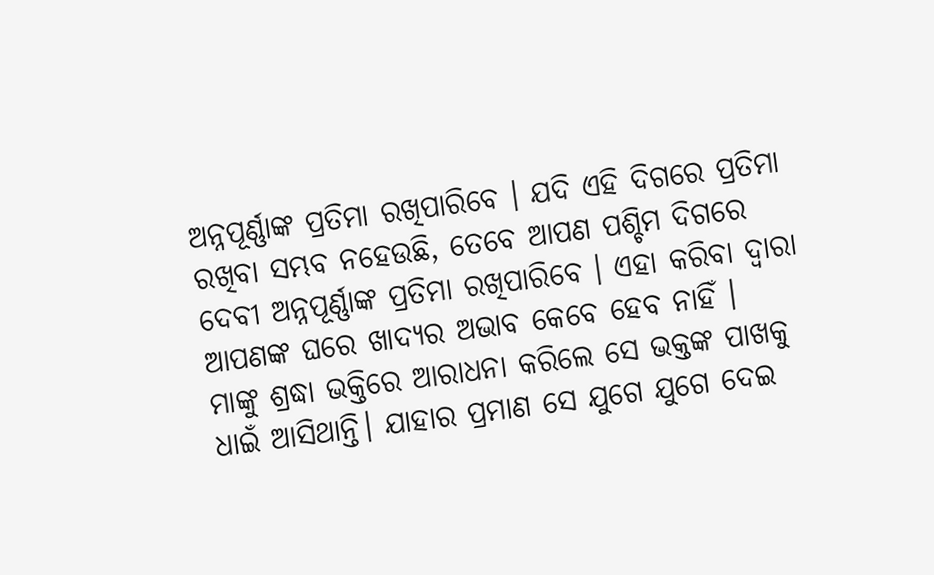ଅନ୍ନପୂର୍ଣ୍ଣାଙ୍କ ପ୍ରତିମା ରଖିପାରିବେ । ଯଦି ଏହି ଦିଗରେ ପ୍ରତିମା ରଖିବା ସମ୍ଭବ ନହେଉଛି, ତେବେ ଆପଣ ପଶ୍ଚିମ ଦିଗରେ ଦେବୀ ଅନ୍ନପୂର୍ଣ୍ଣାଙ୍କ ପ୍ରତିମା ରଖିପାରିବେ । ଏହା କରିବା ଦ୍ୱାରା ଆପଣଙ୍କ ଘରେ ଖାଦ୍ୟର ଅଭାବ କେବେ ହେବ ନାହିଁ ।
ମାଙ୍କୁ ଶ୍ରଦ୍ଧା ଭକ୍ତିରେ ଆରାଧନା କରିଲେ ସେ ଭକ୍ତଙ୍କ ପାଖକୁ ଧାଇଁ ଆସିଥାନ୍ତି। ଯାହାର ପ୍ରମାଣ ସେ ଯୁଗେ ଯୁଗେ ଦେଇ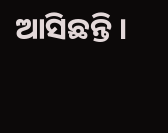ଆସିଛନ୍ତି ।